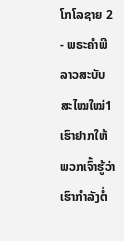ໂກໂລຊາຍ 2 - ພຣະຄຳພີລາວສະບັບສະໄໝໃໝ່1 ເຮົາຢາກໃຫ້ພວກເຈົ້າຮູ້ວ່າເຮົາກຳລັງຕໍ່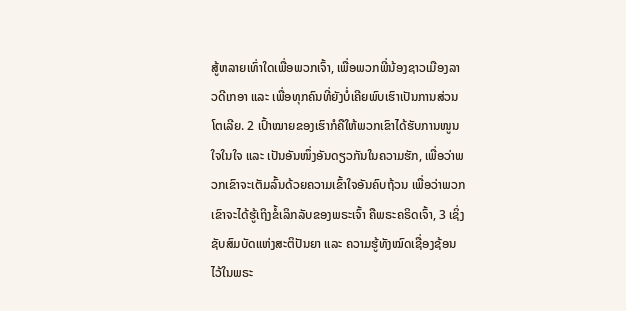ສູ້ຫລາຍເທົ່າໃດເພື່ອພວກເຈົ້າ, ເພື່ອພວກພີ່ນ້ອງຊາວເມືອງລາວດີເກອາ ແລະ ເພື່ອທຸກຄົນທີ່ຍັງບໍ່ເຄີຍພົບເຮົາເປັນການສ່ວນໂຕເລີຍ. 2 ເປົ້າໝາຍຂອງເຮົາກໍຄືໃຫ້ພວກເຂົາໄດ້ຮັບການໜູນໃຈໃນໃຈ ແລະ ເປັນອັນໜຶ່ງອັນດຽວກັນໃນຄວາມຮັກ, ເພື່ອວ່າພວກເຂົາຈະເຕັມລົ້ນດ້ວຍຄວາມເຂົ້າໃຈອັນຄົບຖ້ວນ ເພື່ອວ່າພວກເຂົາຈະໄດ້ຮູ້ເຖິງຂໍ້ເລິກລັບຂອງພຣະເຈົ້າ ຄືພຣະຄຣິດເຈົ້າ, 3 ເຊິ່ງຊັບສົມບັດແຫ່ງສະຕິປັນຍາ ແລະ ຄວາມຮູ້ທັງໝົດເຊື່ອງຊ້ອນໄວ້ໃນພຣະ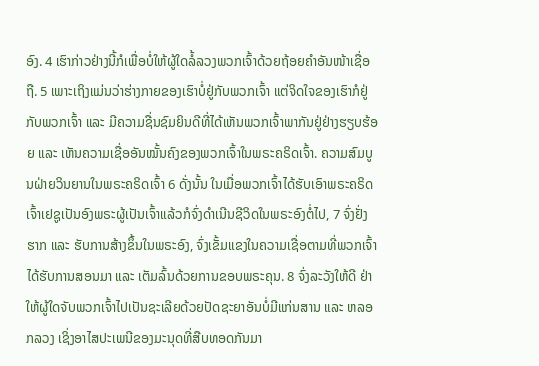ອົງ. 4 ເຮົາກ່າວຢ່າງນີ້ກໍເພື່ອບໍ່ໃຫ້ຜູ້ໃດລໍ້ລວງພວກເຈົ້າດ້ວຍຖ້ອຍຄຳອັນໜ້າເຊື່ອຖື. 5 ເພາະເຖິງແມ່ນວ່າຮ່າງກາຍຂອງເຮົາບໍ່ຢູ່ກັບພວກເຈົ້າ ແຕ່ຈິດໃຈຂອງເຮົາກໍຢູ່ກັບພວກເຈົ້າ ແລະ ມີຄວາມຊື່ນຊົມຍິນດີທີ່ໄດ້ເຫັນພວກເຈົ້າພາກັນຢູ່ຢ່າງຮຽບຮ້ອຍ ແລະ ເຫັນຄວາມເຊື່ອອັນໝັ້ນຄົງຂອງພວກເຈົ້າໃນພຣະຄຣິດເຈົ້າ. ຄວາມສົມບູນຝ່າຍວິນຍານໃນພຣະຄຣິດເຈົ້າ 6 ດັ່ງນັ້ນ ໃນເມື່ອພວກເຈົ້າໄດ້ຮັບເອົາພຣະຄຣິດເຈົ້າເຢຊູເປັນອົງພຣະຜູ້ເປັນເຈົ້າແລ້ວກໍຈົ່ງດຳເນີນຊີວິດໃນພຣະອົງຕໍ່ໄປ, 7 ຈົ່ງຢັ່ງຮາກ ແລະ ຮັບການສ້າງຂຶ້ນໃນພຣະອົງ, ຈົ່ງເຂັ້ມແຂງໃນຄວາມເຊື່ອຕາມທີ່ພວກເຈົ້າໄດ້ຮັບການສອນມາ ແລະ ເຕັມລົ້ນດ້ວຍການຂອບພຣະຄຸນ. 8 ຈົ່ງລະວັງໃຫ້ດີ ຢ່າໃຫ້ຜູ້ໃດຈັບພວກເຈົ້າໄປເປັນຊະເລີຍດ້ວຍປັດຊະຍາອັນບໍ່ມີແກ່ນສານ ແລະ ຫລອກລວງ ເຊິ່ງອາໄສປະເພນີຂອງມະນຸດທີ່ສືບທອດກັນມາ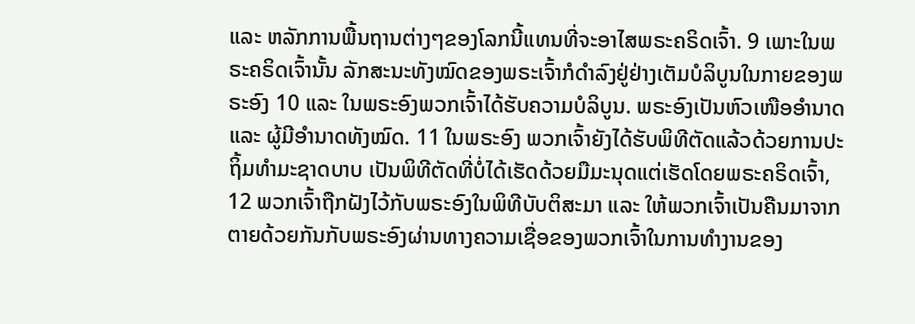ແລະ ຫລັກການພື້ນຖານຕ່າງໆຂອງໂລກນີ້ແທນທີ່ຈະອາໄສພຣະຄຣິດເຈົ້າ. 9 ເພາະໃນພຣະຄຣິດເຈົ້ານັ້ນ ລັກສະນະທັງໝົດຂອງພຣະເຈົ້າກໍດໍາລົງຢູ່ຢ່າງເຕັມບໍລິບູນໃນກາຍຂອງພຣະອົງ 10 ແລະ ໃນພຣະອົງພວກເຈົ້າໄດ້ຮັບຄວາມບໍລິບູນ. ພຣະອົງເປັນຫົວເໜືອອຳນາດ ແລະ ຜູ້ມີອຳນາດທັງໝົດ. 11 ໃນພຣະອົງ ພວກເຈົ້າຍັງໄດ້ຮັບພິທີຕັດແລ້ວດ້ວຍການປະຖິ້ມທຳມະຊາດບາບ ເປັນພິທີຕັດທີ່ບໍ່ໄດ້ເຮັດດ້ວຍມືມະນຸດແຕ່ເຮັດໂດຍພຣະຄຣິດເຈົ້າ, 12 ພວກເຈົ້າຖືກຝັງໄວ້ກັບພຣະອົງໃນພິທີບັບຕິສະມາ ແລະ ໃຫ້ພວກເຈົ້າເປັນຄືນມາຈາກຕາຍດ້ວຍກັນກັບພຣະອົງຜ່ານທາງຄວາມເຊື່ອຂອງພວກເຈົ້າໃນການທຳງານຂອງ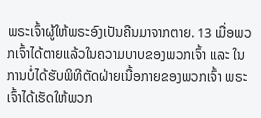ພຣະເຈົ້າຜູ້ໃຫ້ພຣະອົງເປັນຄືນມາຈາກຕາຍ. 13 ເມື່ອພວກເຈົ້າໄດ້ຕາຍແລ້ວໃນຄວາມບາບຂອງພວກເຈົ້າ ແລະ ໃນການບໍ່ໄດ້ຮັບພິທີຕັດຝ່າຍເນື້ອກາຍຂອງພວກເຈົ້າ ພຣະເຈົ້າໄດ້ເຮັດໃຫ້ພວກ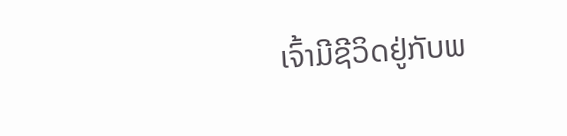ເຈົ້າມີຊີວິດຢູ່ກັບພ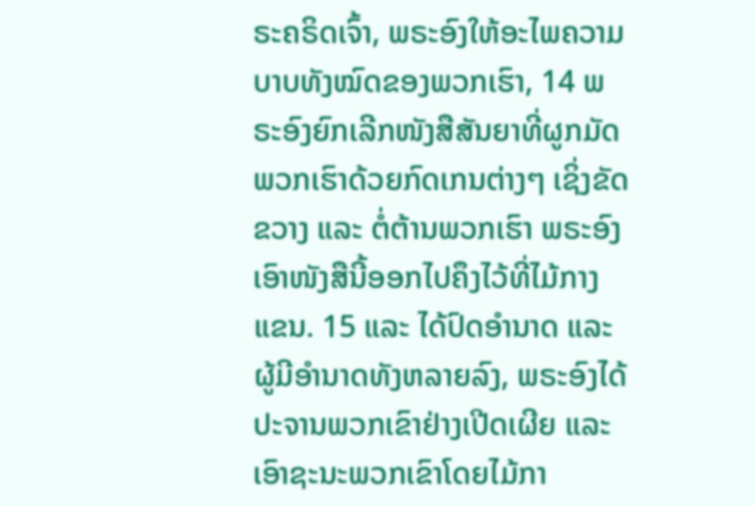ຣະຄຣິດເຈົ້າ, ພຣະອົງໃຫ້ອະໄພຄວາມບາບທັງໝົດຂອງພວກເຮົາ, 14 ພຣະອົງຍົກເລີກໜັງສືສັນຍາທີ່ຜູກມັດພວກເຮົາດ້ວຍກົດເກນຕ່າງໆ ເຊິ່ງຂັດຂວາງ ແລະ ຕໍ່ຕ້ານພວກເຮົາ ພຣະອົງເອົາໜັງສືນີ້ອອກໄປຄຶງໄວ້ທີ່ໄມ້ກາງແຂນ. 15 ແລະ ໄດ້ປົດອຳນາດ ແລະ ຜູ້ມີອຳນາດທັງຫລາຍລົງ, ພຣະອົງໄດ້ປະຈານພວກເຂົາຢ່າງເປີດເຜີຍ ແລະ ເອົາຊະນະພວກເຂົາໂດຍໄມ້ກາ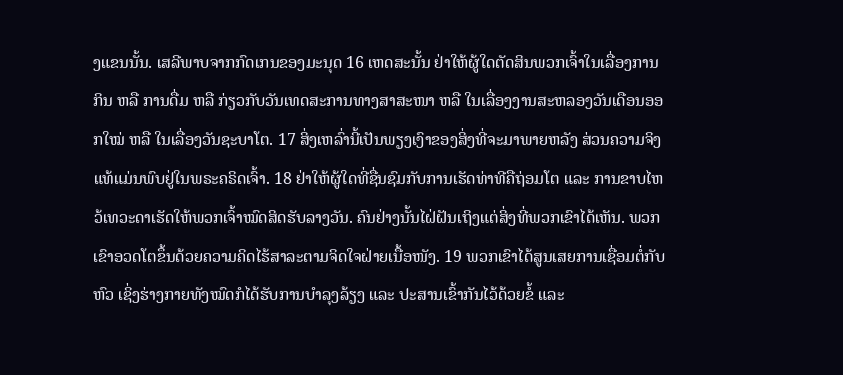ງແຂນນັ້ນ. ເສລີພາບຈາກກົດເກນຂອງມະນຸດ 16 ເຫດສະນັ້ນ ຢ່າໃຫ້ຜູ້ໃດຕັດສິນພວກເຈົ້າໃນເລື່ອງການກິນ ຫລື ການດື່ມ ຫລື ກ່ຽວກັບວັນເທດສະການທາງສາສະໜາ ຫລື ໃນເລື່ອງງານສະຫລອງວັນເດືອນອອກໃໝ່ ຫລື ໃນເລື່ອງວັນຊະບາໂຕ. 17 ສິ່ງເຫລົ່ານີ້ເປັນພຽງເງົາຂອງສິ່ງທີ່ຈະມາພາຍຫລັງ ສ່ວນຄວາມຈິງແທ້ແມ່ນພົບຢູ່ໃນພຣະຄຣິດເຈົ້າ. 18 ຢ່າໃຫ້ຜູ້ໃດທີ່ຊື່ນຊົມກັບການເຮັດທ່າທີຄືຖ່ອມໂຕ ແລະ ການຂາບໄຫວ້ເທວະດາເຮັດໃຫ້ພວກເຈົ້າໝົດສິດຮັບລາງວັນ. ຄົນຢ່າງນັ້ນໄຝ່ຝັນເຖິງແຕ່ສິ່ງທີ່ພວກເຂົາໄດ້ເຫັນ. ພວກເຂົາອວດໂຕຂຶ້ນດ້ວຍຄວາມຄິດໄຮ້ສາລະຕາມຈິດໃຈຝ່າຍເນື້ອໜັງ. 19 ພວກເຂົາໄດ້ສູນເສຍການເຊື່ອມຕໍ່ກັບຫົວ ເຊິ່ງຮ່າງກາຍທັງໝົດກໍໄດ້ຮັບການບຳລຸງລ້ຽງ ແລະ ປະສານເຂົ້າກັນໄວ້ດ້ວຍຂໍ້ ແລະ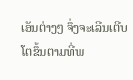ເອັນຕ່າງໆ ຈຶ່ງຈະເລີນເຕີບໂຕຂຶ້ນຕາມທີ່ພ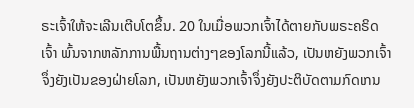ຣະເຈົ້າໃຫ້ຈະເລີນເຕີບໂຕຂຶ້ນ. 20 ໃນເມື່ອພວກເຈົ້າໄດ້ຕາຍກັບພຣະຄຣິດເຈົ້າ ພົ້ນຈາກຫລັກການພື້ນຖານຕ່າງໆຂອງໂລກນີ້ແລ້ວ, ເປັນຫຍັງພວກເຈົ້າຈຶ່ງຍັງເປັນຂອງຝ່າຍໂລກ, ເປັນຫຍັງພວກເຈົ້າຈຶ່ງຍັງປະຕິບັດຕາມກົດເກນ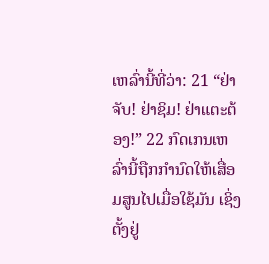ເຫລົ່ານີ້ທີ່ວ່າ: 21 “ຢ່າຈັບ! ຢ່າຊິມ! ຢ່າແຕະຕ້ອງ!” 22 ກົດເກນເຫລົ່ານີ້ຖືກກຳນົດໃຫ້ເສື່ອມສູນໄປເມື່ອໃຊ້ມັນ ເຊິ່ງຕັ້ງຢູ່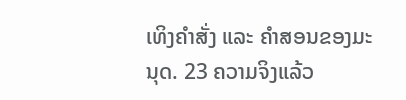ເທິງຄຳສັ່ງ ແລະ ຄຳສອນຂອງມະນຸດ. 23 ຄວາມຈິງແລ້ວ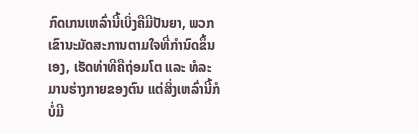ກົດເກນເຫລົ່ານີ້ເບິ່ງຄືມີປັນຍາ, ພວກເຂົານະມັດສະການຕາມໃຈທີ່ກຳນົດຂຶ້ນເອງ, ເຮັດທ່າທີຄືຖ່ອມໂຕ ແລະ ທໍລະມານຮ່າງກາຍຂອງຕົນ ແຕ່ສິ່ງເຫລົ່ານີ້ກໍບໍ່ມີ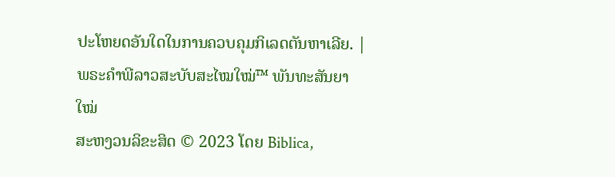ປະໂຫຍດອັນໃດໃນການຄວບຄຸມກິເລດຕັນຫາເລີຍ. |
ພຣະຄຳພີລາວສະບັບສະໄໝໃໝ່™ ພັນທະສັນຍາໃໝ່
ສະຫງວນລິຂະສິດ © 2023 ໂດຍ Biblica,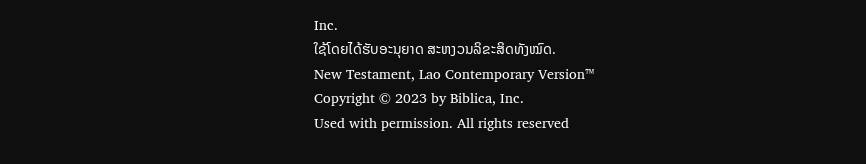Inc.
ໃຊ້ໂດຍໄດ້ຮັບອະນຸຍາດ ສະຫງວນລິຂະສິດທັງໝົດ.
New Testament, Lao Contemporary Version™
Copyright © 2023 by Biblica, Inc.
Used with permission. All rights reserved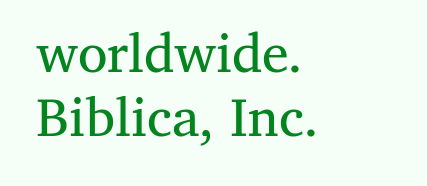worldwide.
Biblica, Inc.